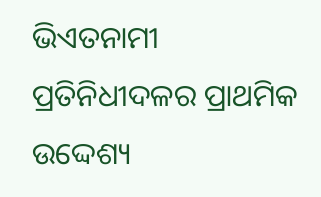ଭିଏତନାମୀ ପ୍ରତିନିଧୀଦଳର ପ୍ରାଥମିକ ଉଦ୍ଦେଶ୍ୟ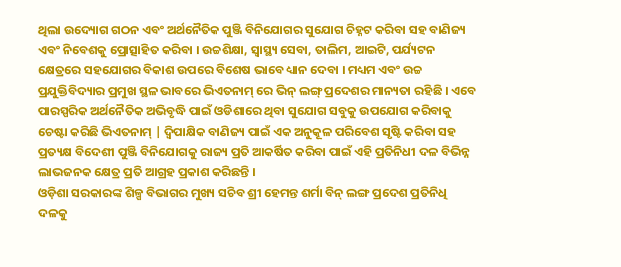ଥିଲା ଉଦ୍ୟୋଗ ଗଠନ ଏବଂ ଅର୍ଥନୈତିକ ପୁଞ୍ଜି ବିନିଯୋଗର ସୁଯୋଗ ଚିହ୍ନଟ କରିବା ସହ ବାଣିଜ୍ୟ ଏବଂ ନିବେଶକୁ ପ୍ରୋତ୍ସାହିତ କରିବା । ଉଚ୍ଚଶିକ୍ଷା, ସ୍ୱାସ୍ଥ୍ୟ ସେବା, ତାଲିମ, ଆଇଟି, ପର୍ଯ୍ୟଟନ କ୍ଷେତ୍ରରେ ସହଯୋଗର ବିକାଶ ଉପରେ ବିଶେଷ ଭାବେ ଧ୍ୟାନ ଦେବା । ମଧ୍ୟମ ଏବଂ ଉଚ୍ଚ ପ୍ରଯୁକ୍ତିବିଦ୍ୟାର ପ୍ରମୁଖ ସ୍ଥଳ ଭାବରେ ଭିଏତନାମ୍ ରେ ଭିନ୍ ଲଙ୍ଗ୍ ପ୍ରଦେଶର ମାନ୍ୟତା ରହିଛି । ଏବେ ପାରସ୍ପରିକ ଅର୍ଥନୈତିକ ଅଭିବୃଦ୍ଧି ପାଇଁ ଓଡିଶାରେ ଥିବା ସୁଯୋଗ ସବୁକୁ ଉପଯୋଗ କରିବାକୁ ଚେଷ୍ଟା କରିଛି ଭିଏତନାମ୍ | ଦ୍ୱିପାକ୍ଷିକ ବାଣିଜ୍ୟ ପାଇଁ ଏକ ଅନୁକୂଳ ପରିବେଶ ସୃଷ୍ଟି କରିବା ସହ ପ୍ରତ୍ୟକ୍ଷ ବିଦେଶୀ ପୁଞ୍ଜି ବିନିଯୋଗକୁ ରାଜ୍ୟ ପ୍ରତି ଆକର୍ଷିତ କରିବା ପାଇଁ ଏହି ପ୍ରତିନିଧୀ ଦଳ ବିଭିନ୍ନ ଲାଭଜନକ କ୍ଷେତ୍ର ପ୍ରତି ଆଗ୍ରହ ପ୍ରକାଶ କରିଛନ୍ତି ।
ଓଡ଼ିଶା ସରକାରଙ୍କ ଶିଳ୍ପ ବିଭାଗର ମୁଖ୍ୟ ସଚିବ ଶ୍ରୀ ହେମନ୍ତ ଶର୍ମା ବିନ୍ ଲଙ୍ଗ ପ୍ରଦେଶ ପ୍ରତିନିଧି ଦଳକୁ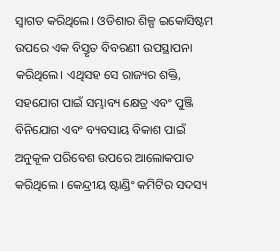ସ୍ୱାଗତ କରିଥିଲେ। ଓଡିଶାର ଶିଳ୍ପ ଇକୋସିଷ୍ଟମ ଉପରେ ଏକ ବିସ୍ତୃତ ବିବରଣୀ ଉପସ୍ଥାପନା କରିଥିଲେ। ଏଥିସହ ସେ ରାଜ୍ୟର ଶକ୍ତି, ସହଯୋଗ ପାଇଁ ସମ୍ଭାବ୍ୟ କ୍ଷେତ୍ର ଏବଂ ପୁଞ୍ଜି ବିନିଯୋଗ ଏବଂ ବ୍ୟବସାୟ ବିକାଶ ପାଇଁ ଅନୁକୂଳ ପରିବେଶ ଉପରେ ଆଲୋକପାତ କରିଥିଲେ । କେନ୍ଦ୍ରୀୟ ଷ୍ଟାଣ୍ଡିଂ କମିଟିର ସଦସ୍ୟ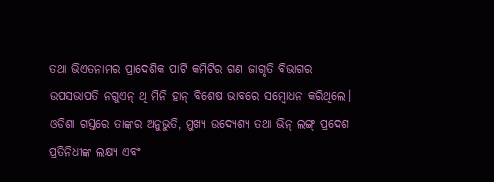ତଥା ଭିଏତନାମର ପ୍ରାଦେଶିକ ପାର୍ଟି କମିଟିର ଗଣ ଜାଗୃତି ବିଭାଗର ଉପସଭାପତି ନଗୁଏନ୍ ଥି ମିନି ହାନ୍ ବିଶେଷ ଭାବରେ ସମ୍ବୋଧନ କରିଥିଲେ। ଓଡିଶା ଗସ୍ତରେ ତାଙ୍କର ଅନୁଭୁତି, ମୁଖ୍ୟ ଉଦ୍ୟେଶ୍ୟ ତଥା ଭିନ୍ ଲଙ୍ଗ୍ ପ୍ରଦେଶ ପ୍ରତିନିଧୀଙ୍କ ଲକ୍ଷ୍ୟ ଏବଂ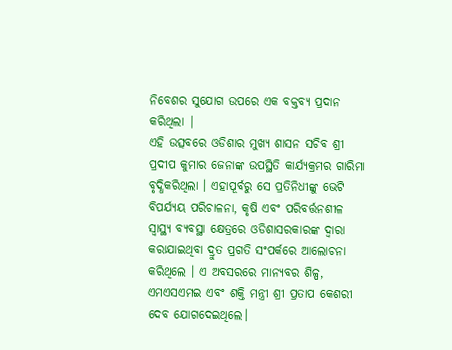ନିବେଶର ସୁଯୋଗ ଉପରେ ଏକ ବକ୍ତବ୍ୟ ପ୍ରଦାନ କରିଥିଲା |
ଏହି ଉତ୍ସବରେ ଓଡିଶାର ମୁଖ୍ୟ ଶାସନ ସଚିବ ଶ୍ରୀ ପ୍ରଦୀପ କୁମାର ଜେନାଙ୍କ ଉପସ୍ଥିତି କାର୍ଯ୍ୟକ୍ରମର ଗାରିମା ବୃଦ୍ଧିକରିଥିଲା । ଏହାପୂର୍ବରୁ ସେ ପ୍ରତିନିଧୀଙ୍କୁ ଭେଟି ବିପର୍ଯ୍ୟୟ ପରିଚାଳନା, କୃଷି ଏବଂ ପରିବର୍ତ୍ତନଶୀଳ ସ୍ୱାସ୍ଥ୍ୟ ବ୍ୟବସ୍ଥା କ୍ଷେତ୍ରରେ ଓଡିଶାସରକାରଙ୍କ ଦ୍ୱାରା କରାଯାଇଥିବା ଦ୍ରୁତ ପ୍ରଗତି ସଂପର୍କରେ ଆଲୋଚନା କରିଥିଲେ । ଏ ଅବସରରେ ମାନ୍ୟବର ଶିଳ୍ପ, ଏମଏସଏମଇ ଏବଂ ଶକ୍ତି ମନ୍ତ୍ରୀ ଶ୍ରୀ ପ୍ରତାପ କେଶରୀ ଦେବ ଯୋଗଦେଇଥିଲେ।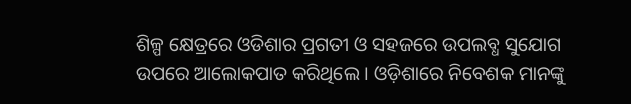ଶିଳ୍ପ କ୍ଷେତ୍ରରେ ଓଡିଶାର ପ୍ରଗତୀ ଓ ସହଜରେ ଉପଲବ୍ଧ ସୁଯୋଗ ଉପରେ ଆଲୋକପାତ କରିଥିଲେ । ଓଡ଼ିଶାରେ ନିବେଶକ ମାନଙ୍କୁ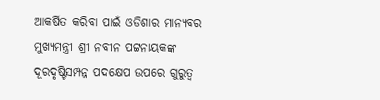ଆକର୍ଷିତ କରିବା ପାଇଁ ଓଡିଶାର ମାନ୍ୟବର ମୁଖ୍ୟମନ୍ତ୍ରୀ ଶ୍ରୀ ନବୀନ ପଟ୍ଟନାୟକଙ୍କ ଦୂରଦୃଷ୍ଟିସମ୍ପନ୍ନ ପଦକ୍ଷେପ ଉପରେ ଗୁରୁତ୍ୱ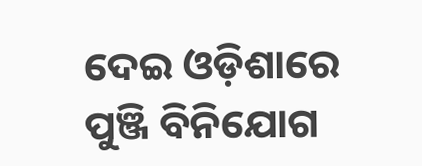ଦେଇ ଓଡ଼ିଶାରେ ପୁଞ୍ଜି ବିନିଯୋଗ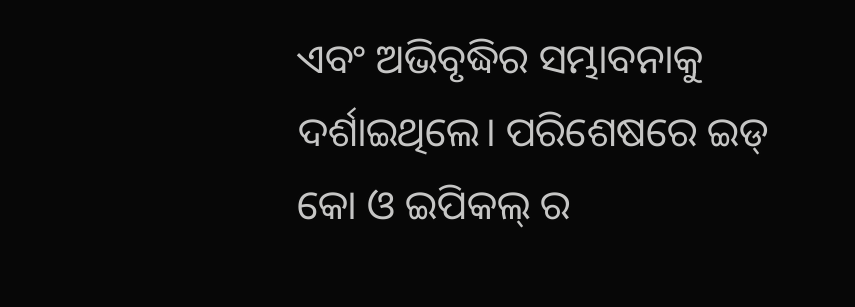ଏବଂ ଅଭିବୃଦ୍ଧିର ସମ୍ଭାବନାକୁ ଦର୍ଶାଇଥିଲେ। ପରିଶେଷରେ ଇଡ୍ କୋ ଓ ଇପିକଲ୍ ର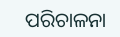ପରିଚାଳନା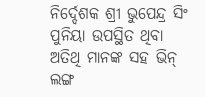ନିର୍ଦ୍ଦେଶକ ଶ୍ରୀ ଭୁପେନ୍ଦ୍ର ସିଂ ପୁନିୟା ଉପସ୍ଥିତ ଥିବା ଅତିଥି ମାନଙ୍କ ସହ ଭିନ୍ ଲଙ୍ଗ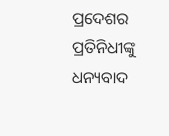ପ୍ରଦେଶର ପ୍ରତିନିଧୀଙ୍କୁ ଧନ୍ୟବାଦ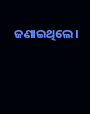ଜଣାଇଥିଲେ।